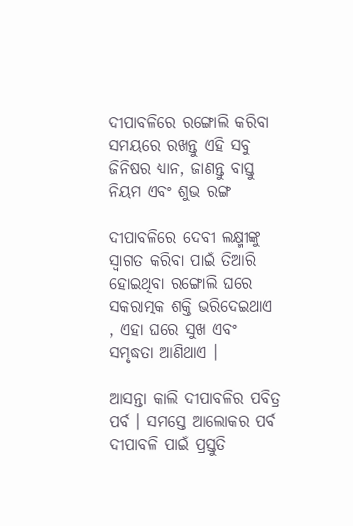ଦୀପାବଳିରେ ରଙ୍ଗୋଲି କରିବା ସମୟରେ ରଖନ୍ତୁ ଏହି ସବୁ ଜିନିଷର ଧ୍ୟାନ, ଜାଣନ୍ତୁ ବାସ୍ତୁ ନିୟମ ଏବଂ ଶୁଭ ରଙ୍ଗ

ଦୀପାବଳିରେ ଦେବୀ ଲକ୍ଷ୍ମୀଙ୍କୁ ସ୍ୱାଗତ କରିବା ପାଇଁ ତିଆରି ହୋଇଥିବା ରଙ୍ଗୋଲି ଘରେ ସକରାତ୍ମକ ଶକ୍ତି ଭରିଦେଇଥାଏ , ଏହା ଘରେ ସୁଖ ଏବଂ ସମୃଦ୍ଧତା ଆଣିଥାଏ ।

ଆସନ୍ତା କାଲି ଦୀପାବଳିର ପବିତ୍ର ପର୍ବ । ସମସ୍ତେ ଆଲୋକର ପର୍ବ ଦୀପାବଳି ପାଇଁ ପ୍ରସ୍ତୁତି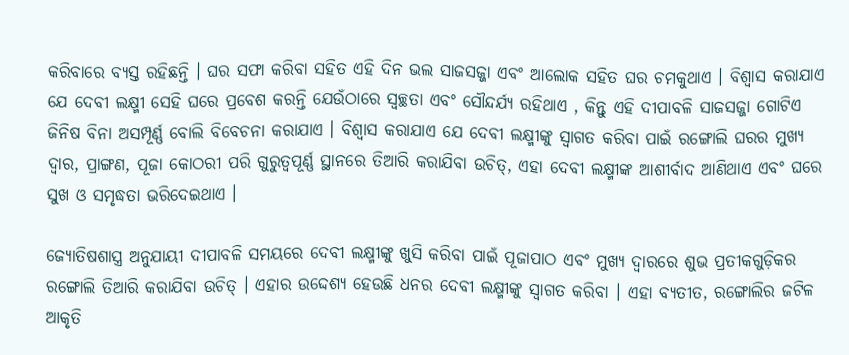କରିବାରେ ବ୍ୟସ୍ତ ରହିଛନ୍ତି । ଘର ସଫା କରିବା ସହିତ ଏହି ଦିନ ଭଲ ସାଜସଜ୍ଜା ଏବଂ ଆଲୋକ ସହିତ ଘର ଚମକୁଥାଏ । ବିଶ୍ୱାସ କରାଯାଏ ଯେ ଦେବୀ ଲକ୍ଷ୍ମୀ ସେହି ଘରେ ପ୍ରବେଶ କରନ୍ତି ଯେଉଁଠାରେ ସ୍ୱଚ୍ଛତା ଏବଂ ସୌନ୍ଦର୍ଯ୍ୟ ରହିଥାଏ , କିନ୍ତୁ ଏହି ଦୀପାବଳି ସାଜସଜ୍ଜା ଗୋଟିଏ ଜିନିଷ ବିନା ଅସମ୍ପୂର୍ଣ୍ଣ ବୋଲି ବିବେଚନା କରାଯାଏ । ବିଶ୍ୱାସ କରାଯାଏ ଯେ ଦେବୀ ଲକ୍ଷ୍ମୀଙ୍କୁ ସ୍ୱାଗତ କରିବା ପାଇଁ ରଙ୍ଗୋଲି ଘରର ମୁଖ୍ୟ ଦ୍ୱାର, ପ୍ରାଙ୍ଗଣ, ପୂଜା କୋଠରୀ ପରି ଗୁରୁତ୍ୱପୂର୍ଣ୍ଣ ସ୍ଥାନରେ ତିଆରି କରାଯିବା ଉଚିତ୍, ଏହା ଦେବୀ ଲକ୍ଷ୍ମୀଙ୍କ ଆଶୀର୍ବାଦ ଆଣିଥାଏ ଏବଂ ଘରେ ସୁଖ ଓ ସମୃଦ୍ଧତା ଭରିଦେଇଥାଏ ।

ଜ୍ୟୋତିଷଶାସ୍ତ୍ର ଅନୁଯାୟୀ ଦୀପାବଳି ସମୟରେ ଦେବୀ ଲକ୍ଷ୍ମୀଙ୍କୁ ଖୁସି କରିବା ପାଇଁ ପୂଜାପାଠ ଏବଂ ମୁଖ୍ୟ ଦ୍ୱାରରେ ଶୁଭ ପ୍ରତୀକଗୁଡ଼ିକର ରଙ୍ଗୋଲି ତିଆରି କରାଯିବା ଉଚିତ୍ । ଏହାର ଉଦ୍ଦେଶ୍ୟ ହେଉଛି ଧନର ଦେବୀ ଲକ୍ଷ୍ମୀଙ୍କୁ ସ୍ୱାଗତ କରିବା । ଏହା ବ୍ୟତୀତ, ରଙ୍ଗୋଲିର ଜଟିଳ ଆକୃତି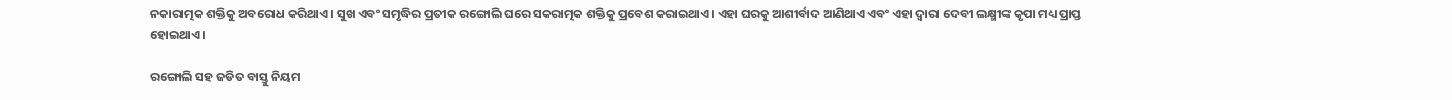ନକାରାତ୍ମକ ଶକ୍ତିକୁ ଅବରୋଧ କରିଥାଏ । ସୁଖ ଏବଂ ସମୃଦ୍ଧିର ପ୍ରତୀକ ରଙ୍ଗୋଲି ଘରେ ସକରାତ୍ମକ ଶକ୍ତିକୁ ପ୍ରବେଶ କରାଇଥାଏ । ଏହା ଘରକୁ ଆଶୀର୍ବାଦ ଆଣିଥାଏ ଏବଂ ଏହା ଦ୍ୱାରା ଦେବୀ ଲକ୍ଷ୍ମୀଙ୍କ କୃପା ମଧ୍ୟ ପ୍ରାପ୍ତ ହୋଇଥାଏ ।

ରଙ୍ଗୋଲି ସହ ଜଡିତ ବାସ୍ତୁ ନିୟମ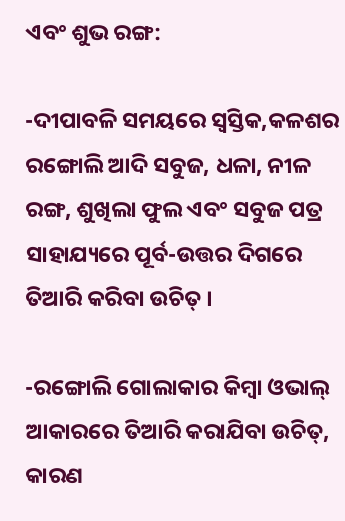ଏବଂ ଶୁଭ ରଙ୍ଗ:

-ଦୀପାବଳି ସମୟରେ ସ୍ଵସ୍ତିକ,କଳଶର ରଙ୍ଗୋଲି ଆଦି ସବୁଜ, ଧଳା, ନୀଳ ରଙ୍ଗ, ଶୁଖିଲା ଫୁଲ ଏବଂ ସବୁଜ ପତ୍ର ସାହାଯ୍ୟରେ ପୂର୍ବ-ଉତ୍ତର ଦିଗରେ ତିଆରି କରିବା ଉଚିତ୍ ।

-ରଙ୍ଗୋଲି ଗୋଲାକାର କିମ୍ବା ଓଭାଲ୍ ଆକାରରେ ତିଆରି କରାଯିବା ଉଚିତ୍, କାରଣ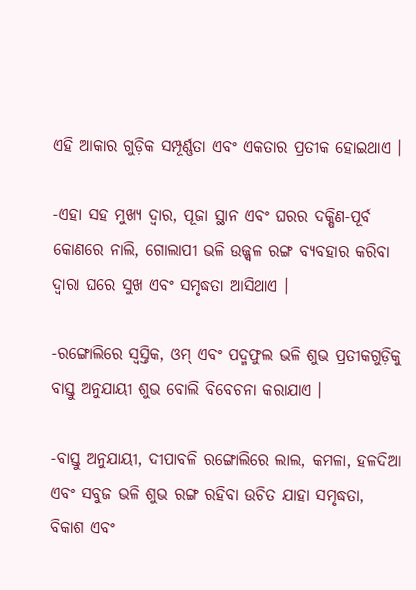ଏହି ଆକାର ଗୁଡ଼ିକ ସମ୍ପୂର୍ଣ୍ଣତା ଏବଂ ଏକତାର ପ୍ରତୀକ ହୋଇଥାଏ ।

-ଏହା ସହ ମୁଖ୍ୟ ଦ୍ୱାର, ପୂଜା ସ୍ଥାନ ଏବଂ ଘରର ଦକ୍ଷିଣ-ପୂର୍ବ କୋଣରେ ନାଲି, ଗୋଲାପୀ ଭଳି ଉଜ୍ଜ୍ୱଳ ରଙ୍ଗ ବ୍ୟବହାର କରିବା ଦ୍ୱାରା ଘରେ ସୁଖ ଏବଂ ସମୃଦ୍ଧତା ଆସିଥାଏ ।

-ରଙ୍ଗୋଲିରେ ସ୍ଵସ୍ତିକ, ଓମ୍ ଏବଂ ପଦ୍ମଫୁଲ ଭଳି ଶୁଭ ପ୍ରତୀକଗୁଡ଼ିକୁ ବାସ୍ତୁ ଅନୁଯାୟୀ ଶୁଭ ବୋଲି ବିବେଚନା କରାଯାଏ ।

-ବାସ୍ତୁ ଅନୁଯାୟୀ, ଦୀପାବଳି ରଙ୍ଗୋଲିରେ ଲାଲ, କମଳା, ହଳଦିଆ ଏବଂ ସବୁଜ ଭଳି ଶୁଭ ରଙ୍ଗ ରହିବା ଉଚିତ ଯାହା ସମୃଦ୍ଧତା, ବିକାଶ ଏବଂ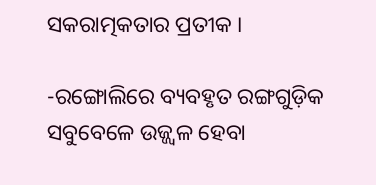ସକରାତ୍ମକତାର ପ୍ରତୀକ ।

-ରଙ୍ଗୋଲିରେ ବ୍ୟବହୃତ ରଙ୍ଗଗୁଡ଼ିକ ସବୁବେଳେ ଉଜ୍ଜ୍ୱଳ ହେବା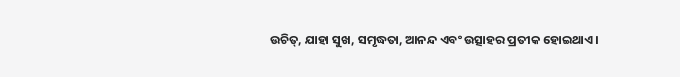ଉଚିତ୍, ଯାହା ସୁଖ, ସମୃଦ୍ଧତା, ଆନନ୍ଦ ଏବଂ ଉତ୍ସାହର ପ୍ରତୀକ ହୋଇଥାଏ ।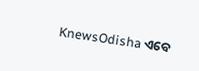KnewsOdisha ଏବେ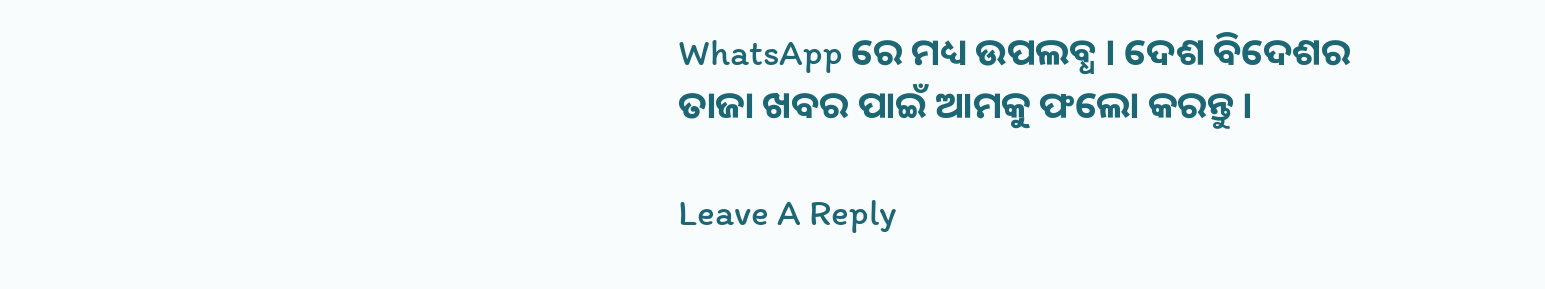WhatsApp ରେ ମଧ୍ୟ ଉପଲବ୍ଧ । ଦେଶ ବିଦେଶର ତାଜା ଖବର ପାଇଁ ଆମକୁ ଫଲୋ କରନ୍ତୁ ।

Leave A Reply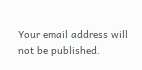Your email address will not be published.